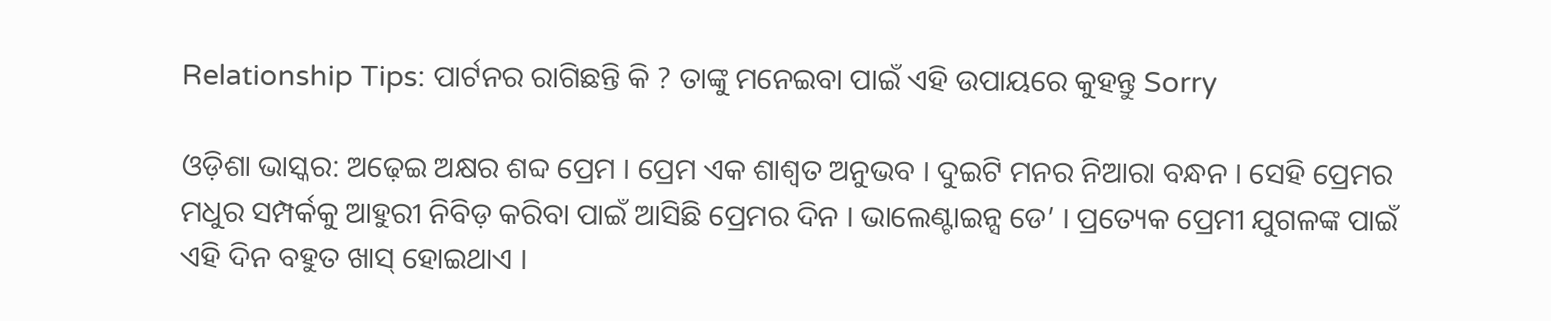Relationship Tips: ପାର୍ଟନର ରାଗିଛନ୍ତି କି ? ତାଙ୍କୁ ମନେଇବା ପାଇଁ ଏହି ଉପାୟରେ କୁହନ୍ତୁ Sorry

ଓଡ଼ିଶା ଭାସ୍କର: ଅଢ଼େଇ ଅକ୍ଷର ଶବ୍ଦ ପ୍ରେମ । ପ୍ରେମ ଏକ ଶାଶ୍ୱତ ଅନୁଭବ । ଦୁଇଟି ମନର ନିଆରା ବନ୍ଧନ । ସେହି ପ୍ରେମର ମଧୁର ସମ୍ପର୍କକୁ ଆହୁରୀ ନିବିଡ଼ କରିବା ପାଇଁ ଆସିଛି ପ୍ରେମର ଦିନ । ଭାଲେଣ୍ଟାଇନ୍ସ ଡେ’ । ପ୍ରତ୍ୟେକ ପ୍ରେମୀ ଯୁଗଳଙ୍କ ପାଇଁ ଏହି ଦିନ ବହୁତ ଖାସ୍ ହୋଇଥାଏ ।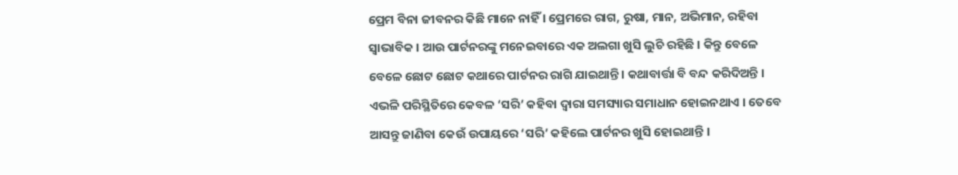ପ୍ରେମ ବିନା ଜୀବନର କିଛି ମାନେ ନାହିଁ । ପ୍ରେମରେ ରାଗ, ରୁଷା, ମାନ, ଅଭିମାନ, ରହିବା ସ୍ୱାଭାବିକ । ଆଉ ପାର୍ଟନରଙ୍କୁ ମନେଇବାରେ ଏକ ଅଲଗା ଖୁସି ଲୁଚି ରହିଛି । କିନ୍ତୁ ବେଳେ ବେଳେ ଛୋଟ ଛୋଟ କଥାରେ ପାର୍ଟନର ରାଗି ଯାଇଥାନ୍ତି । କଥାବାର୍ତ୍ତା ବି ବନ୍ଦ କରିଦିଅନ୍ତି । ଏଭଳି ପରିସ୍ଥିତିରେ କେବଳ ‘ସରି’ କହିବା ଦ୍ୱାରା ସମସ୍ୟାର ସମାଧାନ ହୋଇନଥାଏ । ତେବେ ଆସନ୍ତୁ ଜାଣିବା କେଉଁ ଉପାୟରେ ‘ସରି’ କହିଲେ ପାର୍ଟନର ଖୁସି ହୋଇଥାନ୍ତି ।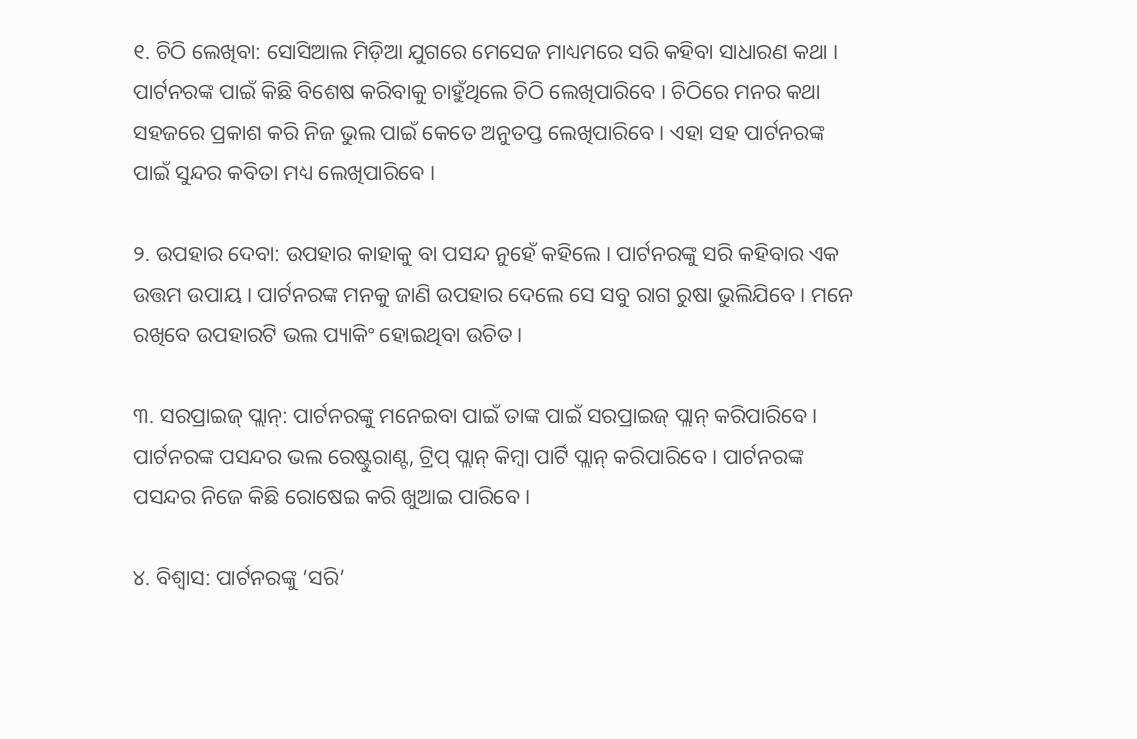୧. ଚିଠି ଲେଖିବା: ସୋସିଆଲ ମିଡ଼ିଆ ଯୁଗରେ ମେସେଜ ମାଧ୍ୟମରେ ସରି କହିବା ସାଧାରଣ କଥା । ପାର୍ଟନରଙ୍କ ପାଇଁ କିଛି ବିଶେଷ କରିବାକୁ ଚାହୁଁଥିଲେ ଚିଠି ଲେଖିପାରିବେ । ଚିଠିରେ ମନର କଥା ସହଜରେ ପ୍ରକାଶ କରି ନିଜ ଭୁଲ ପାଇଁ କେତେ ଅନୁତପ୍ତ ଲେଖିପାରିବେ । ଏହା ସହ ପାର୍ଟନରଙ୍କ ପାଇଁ ସୁନ୍ଦର କବିତା ମଧ୍ୟ ଲେଖିପାରିବେ ।

୨. ଉପହାର ଦେବା: ଉପହାର କାହାକୁ ବା ପସନ୍ଦ ନୁହେଁ କହିଲେ । ପାର୍ଟନରଙ୍କୁ ସରି କହିବାର ଏକ ଉତ୍ତମ ଉପାୟ । ପାର୍ଟନରଙ୍କ ମନକୁ ଜାଣି ଉପହାର ଦେଲେ ସେ ସବୁ ରାଗ ରୁଷା ଭୁଲିଯିବେ । ମନେ ରଖିବେ ଉପହାରଟି ଭଲ ପ୍ୟାକିଂ ହୋଇଥିବା ଉଚିତ ।

୩. ସରପ୍ରାଇଜ୍ ପ୍ଲାନ୍‌: ପାର୍ଟନରଙ୍କୁ ମନେଇବା ପାଇଁ ତାଙ୍କ ପାଇଁ ସରପ୍ରାଇଜ୍ ପ୍ଲାନ୍ କରିପାରିବେ । ପାର୍ଟନରଙ୍କ ପସନ୍ଦର ଭଲ ରେଷ୍ଟୁରାଣ୍ଟ, ଟ୍ରିପ୍ ପ୍ଲାନ୍ କିମ୍ବା ପାର୍ଟି ପ୍ଲାନ୍ କରିପାରିବେ । ପାର୍ଟନରଙ୍କ ପସନ୍ଦର ନିଜେ କିଛି ରୋଷେଇ କରି ଖୁଆଇ ପାରିବେ ।

୪. ବିଶ୍ୱାସ: ପାର୍ଟନରଙ୍କୁ ‘ସରି’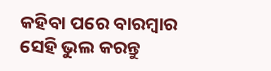କହିବା ପରେ ବାରମ୍ବାର ସେହି ଭୁଲ କରନ୍ତୁ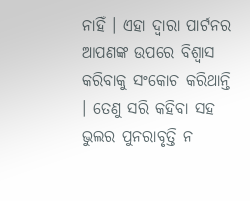ନାହିଁ । ଏହା ଦ୍ୱାରା ପାର୍ଟନର ଆପଣଙ୍କ ଉପରେ ବିଶ୍ୱାସ କରିବାକୁ ସଂକୋଚ କରିଥାନ୍ତି । ତେଣୁ ସରି କହିବା ସହ ଭୁଲର ପୁନରାବୃତ୍ତି ନ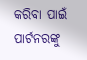କରିବା ପାଇଁ ପାର୍ଟନରଙ୍କୁ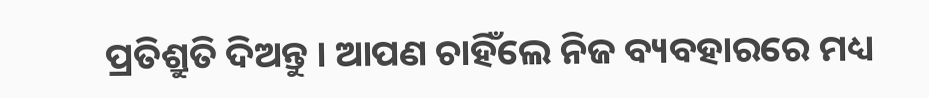ପ୍ରତିଶ୍ରୁତି ଦିଅନ୍ତୁ । ଆପଣ ଚାହିଁଲେ ନିଜ ବ୍ୟବହାରରେ ମଧ୍ୟ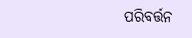ପରିବର୍ତ୍ତନ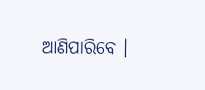ଆଣିପାରିବେ ।